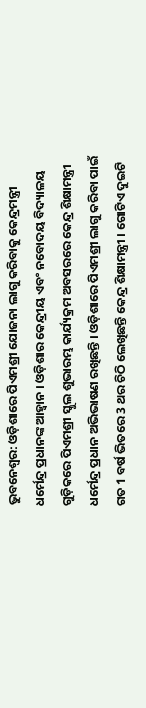ଭୁବନେଶ୍ବର: ଓଡ଼ିଶାରେ ପିଏମଶ୍ରୀ ଯୋଜନା ଲାଗୁ କରିବାକୁ କେନ୍ଦ୍ରମନ୍ତ୍ରୀ ଧର୍ମେନ୍ଦ୍ର ପ୍ରଧାନଙ୍କ ଆହ୍ୱାନ । ଓଡ଼ିଶାର କେନ୍ଦ୍ରୀୟ ଏବଂ ନବୋଦୟ ବିଦ୍ୟାଳୟ ଗୁଡ଼ିକରେ ପିଏମଶ୍ରୀ ସ୍କୁଲ ଶୁଭାରମ୍ଭ କାର୍ଯ୍ୟକ୍ରମ ଅବସରରେ କେନ୍ଦ୍ର ଶିକ୍ଷାମନ୍ତ୍ରୀ ଧର୍ମେନ୍ଦ୍ର ପ୍ରଧାନ ଅଭିଭାଷଣ ରଖିଛନ୍ତି । ଓଡ଼ିଶାରେ ପିଏମଶ୍ରୀ ଲାଗୁ କରିବା ପାଇଁ ଗତ 1 ବର୍ଷ ଭିତରେ 3 ଥର ଚିଠି ଲେଖିଛନ୍ତି କେନ୍ଦ୍ର ଶିକ୍ଷାମନ୍ତ୍ରୀ । ଗୋଟିଏ ଦୁଇଟି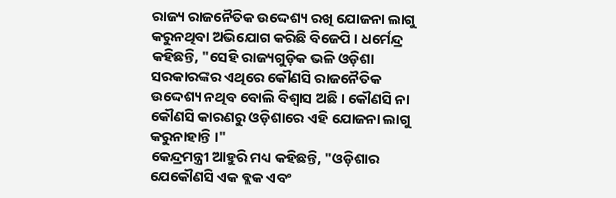ରାଜ୍ୟ ରାଜନୈତିକ ଉଦ୍ଦେଶ୍ୟ ରଖି ଯୋଜନା ଲାଗୁ କରୁନଥିବା ଅଭିଯୋଗ କରିଛି ବିଜେପି । ଧର୍ମେନ୍ଦ୍ର କହିଛନ୍ତି, "ସେହି ରାଜ୍ୟଗୁଡ଼ିକ ଭଳି ଓଡ଼ିଶା ସରକାରଙ୍କର ଏଥିରେ କୌଣସି ରାଜନୈତିକ ଉଦ୍ଦେଶ୍ୟ ନଥିବ ବୋଲି ବିଶ୍ୱାସ ଅଛି । କୌଣସି ନା କୌଣସି କାରଣରୁ ଓଡ଼ିଶାରେ ଏହି ଯୋଜନା ଲାଗୁ କରୁନାହାନ୍ତି ।"
କେନ୍ଦ୍ରମନ୍ତ୍ରୀ ଆହୁରି ମଧ୍ୟ କହିଛନ୍ତି, "ଓଡ଼ିଶାର ଯେକୌଣସି ଏକ ବ୍ଲକ ଏବଂ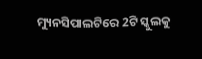ମ୍ୟୁନସିପାଲଟିରେ 2ଟି ସ୍କୁଲକୁ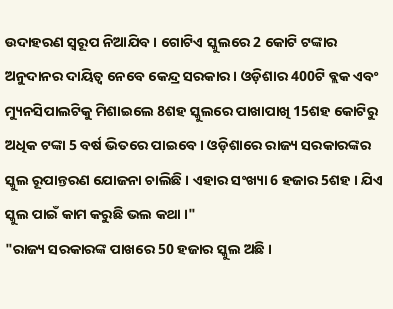ଉଦାହରଣ ସ୍ୱରୂପ ନିଆଯିବ । ଗୋଟିଏ ସ୍କୁଲରେ 2 କୋଟି ଟଙ୍କାର ଅନୁଦାନର ଦାୟିତ୍ଵ ନେବେ କେନ୍ଦ୍ର ସରକାର । ଓଡ଼ିଶାର 400ଟି ବ୍ଲକ ଏବଂ ମ୍ୟୁନସିପାଲଟିକୁ ମିଶାଇଲେ 8ଶହ ସ୍କୁଲରେ ପାଖାପାଖି 15ଶହ କୋଟିରୁ ଅଧିକ ଟଙ୍କା 5 ବର୍ଷ ଭିତରେ ପାଇବେ । ଓଡ଼ିଶାରେ ରାଜ୍ୟ ସରକାରଙ୍କର ସ୍କୁଲ ରୂପାନ୍ତରଣ ଯୋଜନା ଚାଲିଛି । ଏହାର ସଂଖ୍ୟା 6 ହଜାର 5ଶହ । ଯିଏ ସ୍କୁଲ ପାଇଁ କାମ କରୁଛି ଭଲ କଥା ।"
"ରାଜ୍ୟ ସରକାରଙ୍କ ପାଖରେ 50 ହଜାର ସ୍କୁଲ ଅଛି ।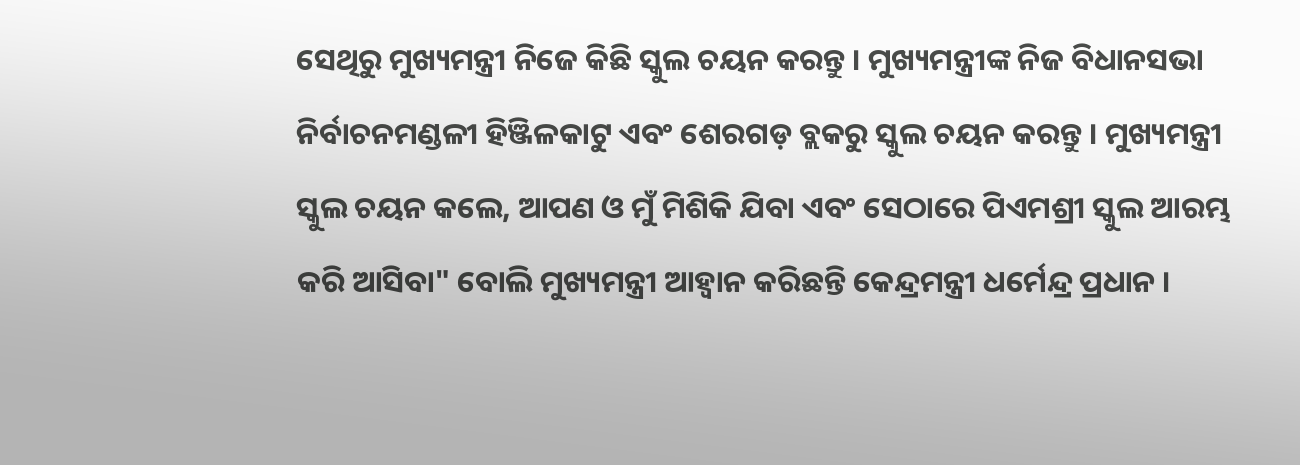ସେଥିରୁ ମୁଖ୍ୟମନ୍ତ୍ରୀ ନିଜେ କିଛି ସ୍କୁଲ ଚୟନ କରନ୍ତୁ । ମୁଖ୍ୟମନ୍ତ୍ରୀଙ୍କ ନିଜ ବିଧାନସଭା ନିର୍ବାଚନମଣ୍ଡଳୀ ହିଞ୍ଜିଳକାଟୁ ଏବଂ ଶେରଗଡ଼ ବ୍ଲକରୁ ସ୍କୁଲ ଚୟନ କରନ୍ତୁ । ମୁଖ୍ୟମନ୍ତ୍ରୀ ସ୍କୁଲ ଚୟନ କଲେ, ଆପଣ ଓ ମୁଁ ମିଶିକି ଯିବା ଏବଂ ସେଠାରେ ପିଏମଶ୍ରୀ ସ୍କୁଲ ଆରମ୍ଭ କରି ଆସିବା" ବୋଲି ମୁଖ୍ୟମନ୍ତ୍ରୀ ଆହ୍ଵାନ କରିଛନ୍ତି କେନ୍ଦ୍ରମନ୍ତ୍ରୀ ଧର୍ମେନ୍ଦ୍ର ପ୍ରଧାନ ।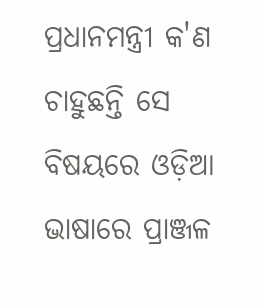ପ୍ରଧାନମନ୍ତ୍ରୀ କ'ଣ ଚାହୁଛନ୍ତି ସେ ବିଷୟରେ ଓଡ଼ିଆ ଭାଷାରେ ପ୍ରାଞ୍ଜଳ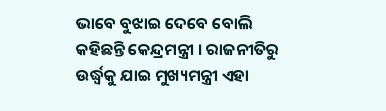ଭାବେ ବୁଝାଇ ଦେବେ ବୋଲି କହିଛନ୍ତି କେନ୍ଦ୍ରମନ୍ତ୍ରୀ । ରାଜନୀତିରୁ ଉର୍ଦ୍ଧ୍ବକୁ ଯାଇ ମୁଖ୍ୟମନ୍ତ୍ରୀ ଏହା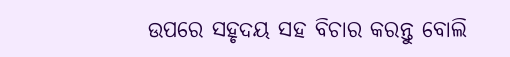ଉପରେ ସହୃଦୟ ସହ ବିଚାର କରନ୍ତୁ ବୋଲି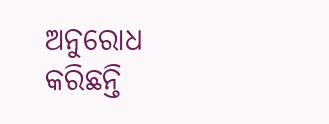ଅନୁରୋଧ କରିଛନ୍ତି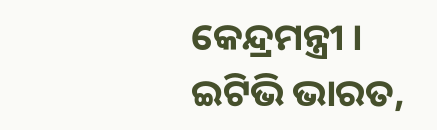କେନ୍ଦ୍ରମନ୍ତ୍ରୀ ।
ଇଟିଭି ଭାରତ,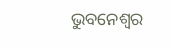ଭୁବନେଶ୍ବର